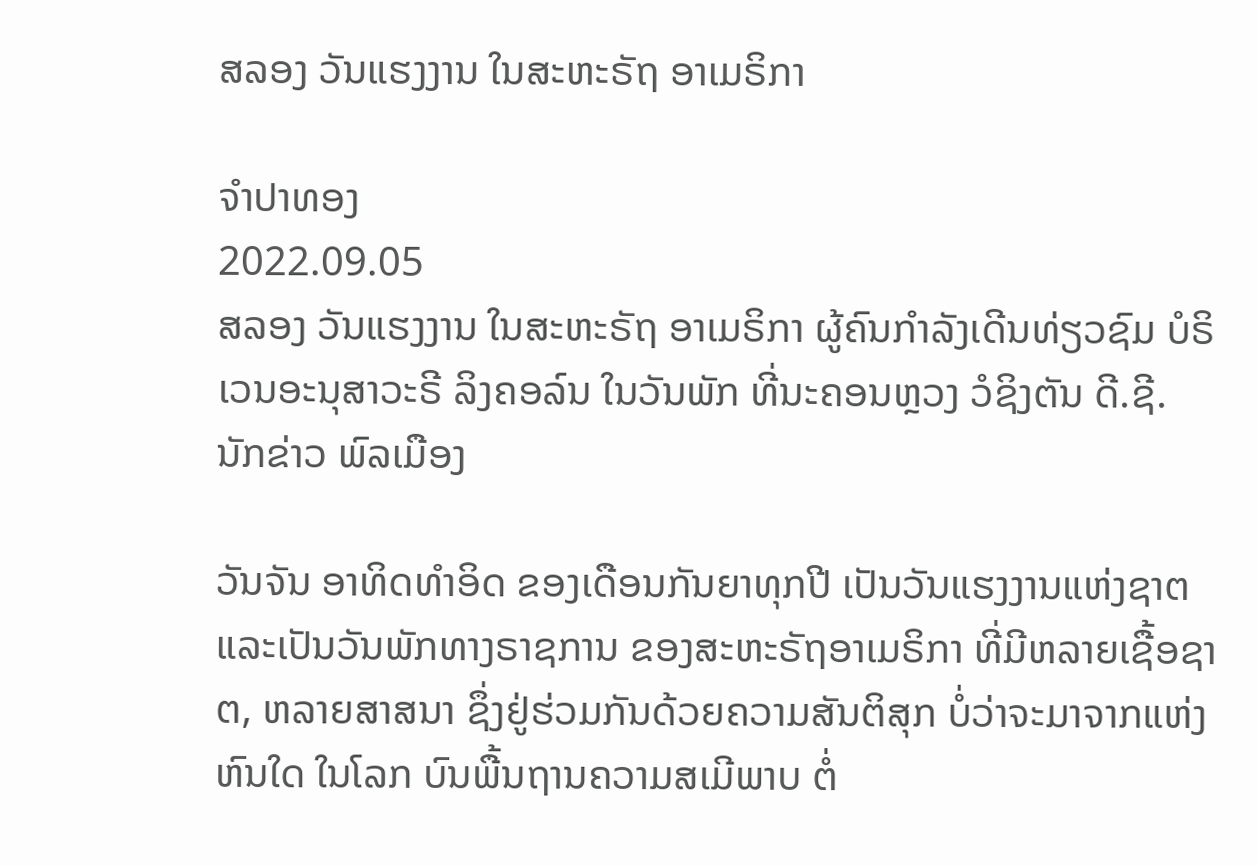ສລອງ ວັນແຮງງານ ໃນສະຫະຣັຖ ອາເມຣິກາ

ຈຳປາທອງ
2022.09.05
ສລອງ ວັນແຮງງານ ໃນສະຫະຣັຖ ອາເມຣິກາ ຜູ້ຄົນກຳລັງເດີນທ່ຽວຊົມ ບໍຣິເວນອະນຸສາວະຣີ ລິງຄອລ໌ນ ໃນວັນພັກ ທີ່ນະຄອນຫຼວງ ວໍຊິງຕັນ ດີ.ຊີ.
ນັກຂ່າວ ພົລເມືອງ

ວັນຈັນ ອາທິດທໍາອິດ ຂອງເດືອນກັນຍາທຸກປີ ເປັນວັນແຮງງານແຫ່ງຊາຕ ແລະເປັນວັນພັກທາງຣາຊການ ຂອງສະຫະຣັຖອາເມຣິກາ ທີ່ມີຫລາຍເຊື້ອຊາຕ, ຫລາຍສາສນາ ຊຶ່ງຢູ່ຮ່ວມກັນດ້ວຍຄວາມສັນຕິສຸກ ບໍ່ວ່າຈະມາຈາກແຫ່ງຫົນໃດ ໃນໂລກ ບົນພື້ນຖານຄວາມສເມີພາບ ຕໍ່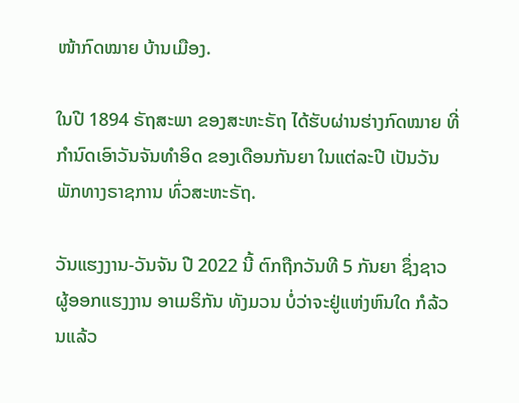ໜ້າກົດໝາຍ ບ້ານເມືອງ.

ໃນປີ 1894 ຣັຖສະພາ ຂອງສະຫະຣັຖ ໄດ້ຮັບຜ່ານຮ່າງກົດໝາຍ ທີ່ກໍານົດເອົາວັນຈັນທໍາອິດ ຂອງເດືອນກັນຍາ ໃນແຕ່ລະປີ ເປັນວັນພັກທາງຣາຊການ ທົ່ວສະຫະຣັຖ.

ວັນແຮງງານ-ວັນຈັນ ປີ 2022 ນີ້ ຕົກຖືກວັນທີ 5 ກັນຍາ ຊຶ່ງຊາວຜູ້ອອກແຮງງານ ອາເມຣິກັນ ທັງມວນ ບໍ່ວ່າຈະຢູ່ແຫ່ງຫົນໃດ ກໍລ້ວນແລ້ວ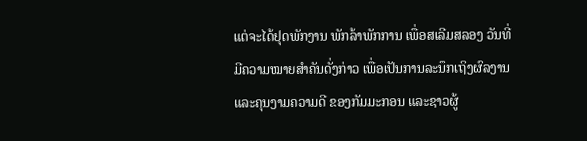ແຕ່ຈະໄດ້ຢຸດພັກງານ ພັກລ້າພັກການ ເພື່ອສເລີມສລອງ ວັນທີ່ມີຄວາມໝາຍສໍາຄັນດັ່ງກ່າວ ເພື່ອເປັນການລະນຶກເຖິງຜົລງານ ແລະຄຸນງາມຄວາມດີ ຂອງກັມມະກອນ ແລະຊາວຜູ້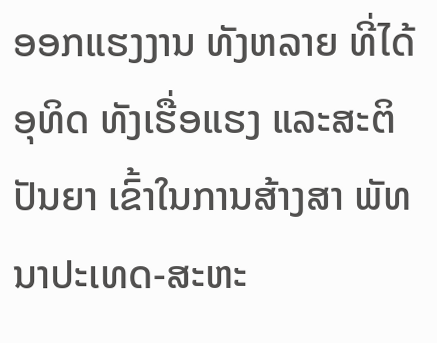ອອກແຮງງານ ທັງຫລາຍ ທີ່ໄດ້ອຸທິດ ທັງເຮື່ອແຮງ ແລະສະຕິປັນຍາ ເຂົ້າໃນການສ້າງສາ ພັທນາປະເທດ-ສະຫະ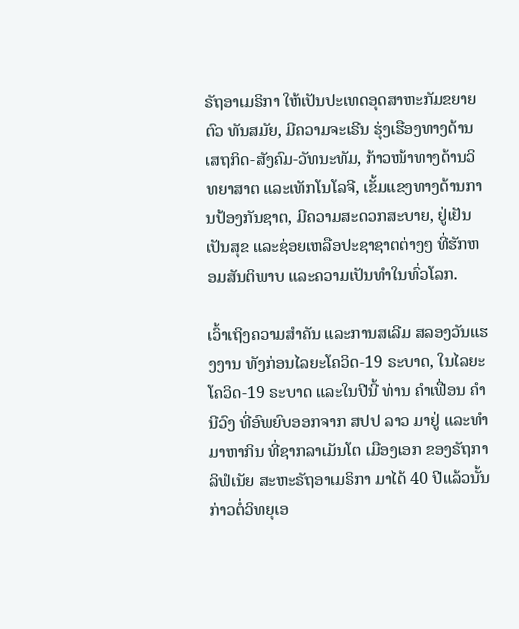ຣັຖອາເມຣິກາ ໃຫ້ເປັນປະເທດອຸດສາຫະກັມຂຍາຍຕົວ ທັນສມັຍ, ມີຄວາມຈະເຣີນ ຮຸ່ງເຮືອງທາງດ້ານເສຖກິດ-ສັງຄົມ-ວັທນະທັມ, ກ້າວໜ້າທາງດ້ານວິທຍາສາຕ ແລະເທັກໂນໂລຈີ, ເຂັ້ມແຂງທາງດ້ານການປ້ອງກັນຊາຕ, ມີຄວາມສະດວກສະບາຍ, ຢູ່ເຢັນເປັນສຸຂ ແລະຊ່ອຍເຫລືອປະຊາຊາຕຕ່າງໆ ທີ່ຮັກຫອມສັນຕິພາບ ແລະຄວາມເປັນທໍາໃນທົ່ວໂລກ.

ເວົ້າເຖິງຄວາມສໍາຄັນ ແລະການສເລີມ ສລອງວັນແຮງງານ ທັງກ່ອນໄລຍະໂຄວິດ-19 ຣະບາດ, ໃນໄລຍະໂຄວິດ-19 ຣະບາດ ແລະໃນປີນີ້ ທ່ານ ຄໍາເຟື່ອນ ຄໍານີວົງ ທີ່ອົພຍົບອອກຈາກ ສປປ ລາວ ມາຢູ່ ແລະທໍາມາຫາກິນ ທີ່ຊາກລາເມັນໂຕ ເມືອງເອກ ຂອງຣັຖກາລິຟໍເນັຍ ສະຫະຣັຖອາເມຣິກາ ມາໄດ້ 40 ປີແລ້ວນັ້ນ ກ່າວຕໍ່ວິທຍຸເອ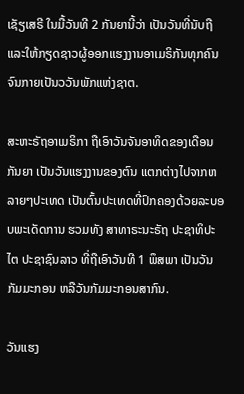ເຊັຽເສຣີ ໃນມື້ວັນທີ 2 ກັນຍານີ້ວ່າ ເປັນວັນທີ່ນັບຖື ແລະໃຫ້ກຽດຊາວຜູ້ອອກແຮງງານອາເມຣິກັນທຸກຄົນ ຈົນກາຍເປັນວວັນພັກແຫ່ງຊາຕ.

ສະຫະຣັຖອາເມຣິກາ ຖືເອົາວັນຈັນອາທິດຂອງເດືອນກັນຍາ ເປັນວັນແຮງງານຂອງຕົນ ແຕກຕ່າງໄປຈາກຫລາຍໆປະເທດ ເປັນຕົ້ນປະເທດທີ່ປົກຄອງດ້ວຍລະບອບພະເດັດການ ຮວມທັງ ສາທາຣະນະຣັຖ ປະຊາທິປະໄຕ ປະຊາຊົນລາວ ທີ່ຖືເອົາວັນທີ 1 ພຶສພາ ເປັນວັນກັມມະກອນ ຫລືວັນກັມມະກອນສາກົນ.

ວັນແຮງ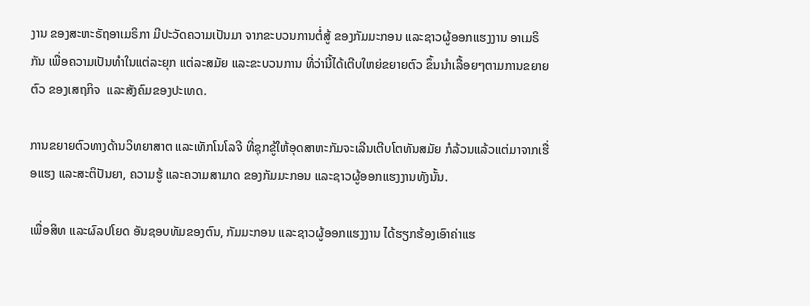ງານ ຂອງສະຫະຣັຖອາເມຣິກາ ມີປະວັດຄວາມເປັນມາ ຈາກຂະບວນການຕໍ່ສູ້ ຂອງກັມມະກອນ ແລະຊາວຜູ້ອອກແຮງງານ ອາເມຣິກັນ ເພື່ອຄວາມເປັນທໍາໃນແຕ່ລະຍຸກ ແຕ່ລະສມັຍ ແລະຂະບວນການ ທີ່ວ່ານີ້ໄດ້ເຕີບໃຫຍ່ຂຍາຍຕົວ ຂຶ້ນນໍາເລື້ອຍໆຕາມການຂຍາຍຕົວ ຂອງເສຖກິຈ  ແລະສັງຄົມຂອງປະເທດ.

ການຂຍາຍຕົວທາງດ້ານວິທຍາສາຕ ແລະເທັກໂນໂລຈີ ທີ່ຊຸກຂູ້ໃຫ້ອຸດສາຫະກັມຈະເລີນເຕີບໂຕທັນສມັຍ ກໍລ້ວນແລ້ວແຕ່ມາຈາກເຮື່ອແຮງ ແລະສະຕິປັນຍາ, ຄວາມຮູ້ ແລະຄວາມສາມາດ ຂອງກັມມະກອນ ແລະຊາວຜູ້ອອກແຮງງານທັງນັ້ນ.

ເພື່ອສິທ ແລະຜົລປໂຍດ ອັນຊອບທັມຂອງຕົນ, ກັມມະກອນ ແລະຊາວຜູ້ອອກແຮງງານ ໄດ້ຮຽກຮ້ອງເອົາຄ່າແຮ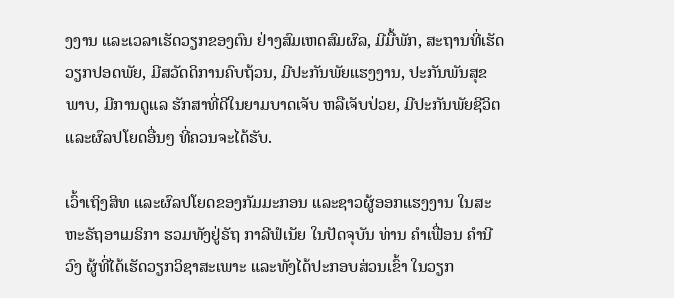ງງານ ແລະເວລາເຮັດວຽກຂອງຕົນ ຢ່າງສົມເຫດສົມຜົລ, ມີມື້ພັກ, ສະຖານທີ່ເຮັດວຽກປອດພັຍ, ມີສວັດດິການຄົບຖ້ວນ, ມີປະກັນພັຍແຮງງານ, ປະກັນພັນສຸຂພາບ, ມີການດູແລ ຮັກສາທີ່ດີໃນຍາມບາດເຈັບ ຫລືເຈັບປ່ວຍ, ມີປະກັນພັຍຊີວິຕ ແລະຜົລປໂຍດອື່ນໆ ທີ່ຄວນຈະໄດ້ຮັບ.

ເວົ້າເຖິງສິທ ແລະຜົລປໂຍດຂອງກັມມະກອນ ແລະຊາວຜູ້ອອກແຮງງານ ໃນສະຫະຣັຖອາເມຣິກາ ຮວມທັງຢູ່ຣັຖ ກາລີຟໍເນັຍ ໃນປັດຈຸບັນ ທ່ານ ຄໍາເຟື່ອນ ຄໍານີວົງ ຜູ້ທີ່ໄດ້ເຮັດວຽກວິຊາສະເພາະ ແລະທັງໄດ້ປະກອບສ່ວນເຂົ້າ ໃນວຽກ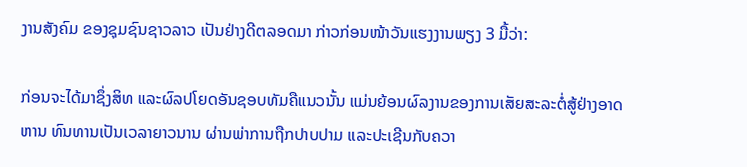ງານສັງຄົມ ຂອງຊຸມຊົນຊາວລາວ ເປັນຢ່າງດີຕລອດມາ ກ່າວກ່ອນໜ້າວັນແຮງງານພຽງ 3 ມື້ວ່າ:

ກ່ອນຈະໄດ້ມາຊຶ່ງສິທ ແລະຜົລປໂຍດອັນຊອບທັມຄືແນວນັ້ນ ແມ່ນຍ້ອນຜົລງານຂອງການເສັຍສະລະຕໍ່ສູ້ຢ່າງອາດຫານ ທົນທານເປັນເວລາຍາວນານ ຜ່ານພ່າການຖືກປາບປາມ ແລະປະເຊີນກັບຄວາ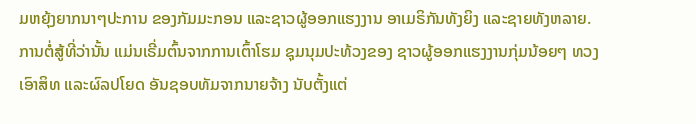ມຫຍຸ້ງຍາກນາໆປະການ ຂອງກັມມະກອນ ແລະຊາວຜູ້ອອກແຮງງານ ອາເມຣິກັນທັງຍິງ ແລະຊາຍທັງຫລາຍ. ການຕໍ່ສູ້ທີ່ວ່ານັ້ນ ແມ່ນເຣີ່ມຕົ້ນຈາກການເຕົ້າໂຮມ ຊຸມນຸມປະທ້ວງຂອງ ຊາວຜູ້ອອກແຮງງານກຸ່ມນ້ອຍໆ ທວງເອົາສິທ ແລະຜົລປໂຍດ ອັນຊອບທັມຈາກນາຍຈ້າງ ນັບຕັ້ງແຕ່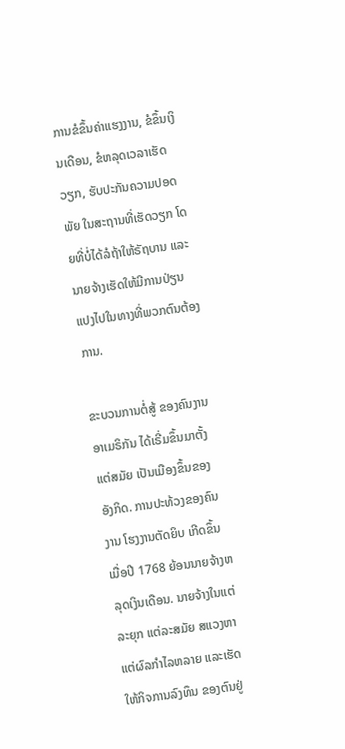ການຂໍຂຶ້ນຄ່າແຮງງານ, ຂໍຂຶ້ນເງິນເດືອນ, ຂໍຫລຸດເວລາເຮັດວຽກ, ຮັບປະກັນຄວາມປອດພັຍ ໃນສະຖານທີ່ເຮັດວຽກ ໂດຍທີ່ບໍ່ໄດ້ລໍຖ້າໃຫ້ຣັຖບານ ແລະນາຍຈ້າງເຮັດໃຫ້ມີການປ່ຽນ ແປງໄປໃນທາງທີ່ພວກຕົນຕ້ອງການ.

ຂະບວນການຕໍ່ສູ້ ຂອງຄົນງານອາເມຣິກັນ ໄດ້ເຣີ່ມຂຶ້ນມາຕັ້ງແຕ່ສມັຍ ເປັນເມືອງຂຶ້ນຂອງອັງກິດ. ການປະທ້ວງຂອງຄົນງານ ໂຮງງານຕັດຍິບ ເກີດຂຶ້ນເມື່ອປີ 1768 ຍ້ອນນາຍຈ້າງຫລຸດເງິນເດືອນ. ນາຍຈ້າງໃນແຕ່ລະຍຸກ ແຕ່ລະສມັຍ ສແວງຫາແຕ່ຜົລກໍາໄລຫລາຍ ແລະເຮັດໃຫ້ກິຈການລົງທຶນ ຂອງຕົນຢູ່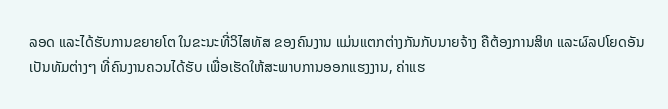ລອດ ແລະໄດ້ຮັບການຂຍາຍໂຕ ໃນຂະນະທີ່ວິໄສທັສ ຂອງຄົນງານ ແມ່ນແຕກຕ່າງກັນກັບນາຍຈ້າງ ຄືຕ້ອງການສິທ ແລະຜົລປໂຍດອັນເປັນທັມຕ່າງໆ ທີ່ຄົນງານຄວນໄດ້ຮັບ ເພື່ອເຮັດໃຫ້ສະພາບການອອກແຮງງານ, ຄ່າແຮ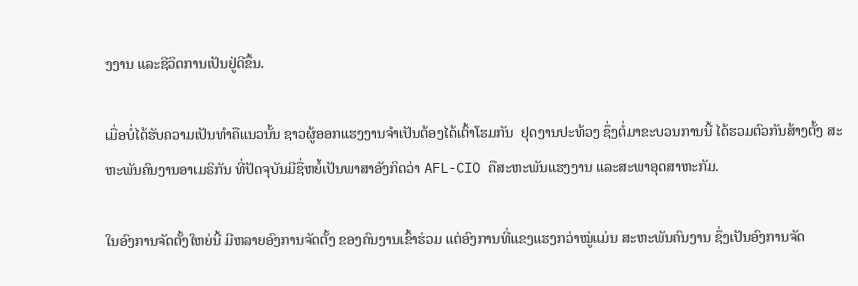ງງານ ແລະຊີວິດການເປັນຢູ່ດີຂຶ້ນ.

ເມື່ອບໍ່ໄດ້ຮັບຄວາມເປັນທໍາຄືແນວນັ້ນ ຊາວຜູ້ອອກແຮງງານຈໍາເປັນຕ້ອງໄດ້ເຕົ້າໂຮມກັນ  ຢຸດງານປະທ້ວງ ຊຶ່ງຕໍ່ມາຂະບວນການນີ້ ໄດ້ຮວມຕົວກັນສ້າງຕັ້ງ ສະຫະພັນຄົນງານອາເມຣິກັນ ທີ່ປັດຈຸບັນມີຊື່ຫຍໍ້ເປັນພາສາອັງກິດວ່າ AFL-CIO ຄືສະຫະພັນແຮງງານ ແລະສະພາອຸດສາຫະກັມ.

ໃນອົງການຈັດຕັ້ງໃຫຍ່ນີ້ ມີຫລາຍອົງການຈັດຕັ້ງ ຂອງຄົນງານເຂົ້າຮ່ວມ ແຕ່ອົງການທີ່ແຂງແຮງກວ່າໝູ່ແມ່ນ ສະຫະພັນຄົນງານ ຊຶ່ງເປັນອົງການຈັດ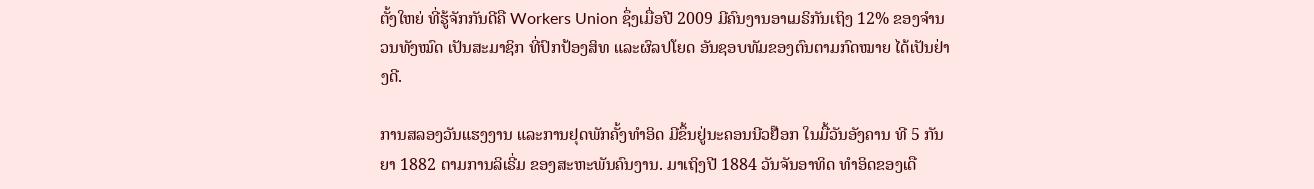ຕັ້ງໃຫຍ່ ທີ່ຮູ້ຈັກກັນດີຄື Workers Union ຊຶ່ງເມື່ອປີ 2009 ມີຄົນງານອາເມຣິກັນເຖິງ 12% ຂອງຈໍານວນທັງໝົດ ເປັນສະມາຊິກ ທີ່ປົກປ້ອງສິທ ແລະຜົລປໂຍດ ອັນຊອບທັມຂອງຕົນຕາມກົດໝາຍ ໄດ້ເປັນຢ່າງດີ.

ການສລອງວັນແຮງງານ ແລະການຢຸດພັກຄັ້ງທໍາອິດ ມີຂຶ້ນຢູ່ນະຄອນນີວຢ໊ອກ ໃນມື້ວັນອັງຄານ ທີ 5 ກັນຍາ 1882 ຕາມການລິເຣີ່ມ ຂອງສະຫະພັນຄົນງານ. ມາເຖິງປີ 1884 ວັນຈັນອາທິດ ທໍາອິດຂອງເດື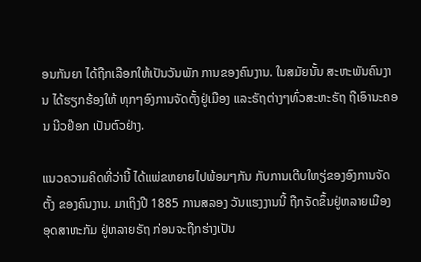ອນກັນຍາ ໄດ້ຖືກເລືອກໃຫ້ເປັນວັນພັກ ການຂອງຄົນງານ. ໃນສມັຍນັ້ນ ສະຫະພັນຄົນງານ ໄດ້ຮຽກຮ້ອງໃຫ້ ທຸກໆອົງການຈັດຕັ້ງຢູ່ເມືອງ ແລະຣັຖຕ່າງໆທົ່ວສະຫະຣັຖ ຖືເອົານະຄອນ ນີວຢ໊ອກ ເປັນຕົວຢ່າງ.

ແນວຄວາມຄິດທີ່ວ່ານີ້ ໄດ້ແພ່ຂຫຍາຍໄປພ້ອມໆກັນ ກັບການເຕີບໃຫຽ່ຂອງອົງການຈັດຕັ້ງ ຂອງຄົນງານ. ມາເຖິງປີ 1885 ການສລອງ ວັນແຮງງານນີ້ ຖືກຈັດຂຶ້ນຢູ່ຫລາຍເມືອງ ອຸດສາຫະກັມ ຢູ່ຫລາຍຣັຖ ກ່ອນຈະຖືກຮ່າງເປັນ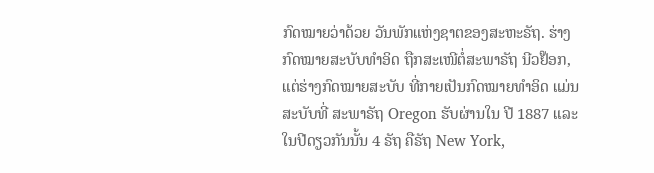ກົດໝາຍວ່າດ້ວຍ ວັນພັກແຫ່ງຊາຕຂອງສະຫະຣັຖ. ຮ່າງກົດໝາຍສະບັບທໍາອິດ ຖືກສະເໜີຕໍ່ສະພາຣັຖ ນີວຢ໊ອກ, ແຕ່ຮ່າງກົດໝາຍສະບັບ ທີ່ກາຍເປັນກົດໝາຍທໍາອິດ ແມ່ນສະບັບທີ່ ສະພາຣັຖ Oregon ຮັບຜ່ານໃນ ປີ 1887 ແລະໃນປີດຽວກັນນັ້ນ 4 ຣັຖ ຄືຣັຖ New York,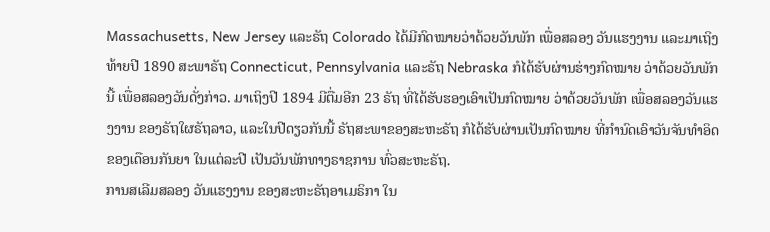Massachusetts, New Jersey ແລະຣັຖ Colorado ໄດ້ມີກົດໝາຍວ່າດ້ວຍວັນພັກ ເພື່ອສລອງ ວັນແຮງງານ ແລະມາເຖິງທ້າຍປີ 1890 ສະພາຣັຖ Connecticut, Pennsylvania ແລະຣັຖ Nebraska ກໍໄດ້ຮັບຜ່ານຮ່າງກົດໝາຍ ວ່າດ້ວຍວັນພັກນີ້ ເພື່ອສລອງວັນດັ່ງກ່າວ. ມາເຖິງປີ 1894 ມີຕື່ມອີກ 23 ຣັຖ ທີ່ໄດ້ຮັບຮອງເອົາເປັນກົດໝາຍ ວ່າດ້ວຍວັນພັກ ເພື່ອສລອງວັນແຮງງານ ຂອງຣັຖໃຜຣັຖລາວ, ແລະໃນປີດຽວກັນນີ້ ຣັຖສະພາຂອງສະຫະຣັຖ ກໍໄດ້ຮັບຜ່ານເປັນກົດໝາຍ ທີ່ກໍານົດເອົາວັນຈັນທໍາອິດຂອງເດືອນກັນຍາ ໃນແຕ່ລະປີ ເປັນວັນພັກທາງຣາຊການ ທົ່ວສະຫະຣັຖ.
ການສເລີມສລອງ ວັນແຮງງານ ຂອງສະຫະຣັຖອາເມຣິກາ ໃນ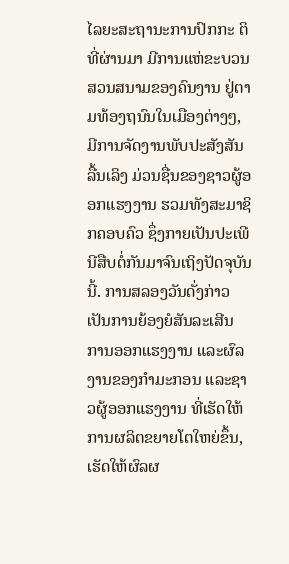ໄລຍະສະຖານະການປົກກະ ຕິທີ່ຜ່ານມາ ມີການແຫ່ຂະບວນ ສວນສນາມຂອງຄົນງານ ຢູ່ຕາມທ້ອງຖນົນໃນເມືອງຕ່າງໆ, ມີການຈັດງານພັບປະສັງສັນ ລື້ນເລິງ ມ່ວນຊື່ນຂອງຊາວຜູ້ອອກແຮງງານ ຮວມທັງສະມາຊິກຄອບຄົວ ຊຶ່ງກາຍເປັນປະເພີນີສືບຕໍ່ກັນມາຈົນເຖິງປັດຈຸບັນນີ້. ການສລອງວັນດັ່ງກ່າວ ເປັນການຍ້ອງຍໍສັນລະເສີນ ການອອກແຮງງານ ແລະຜົລງານຂອງກໍາມະກອນ ແລະຊາວຜູ້ອອກແຮງງານ ທີ່ເຮັດໃຫ້ການຜລິຕຂຍາຍໂຕໃຫຍ່ຂຶ້ນ, ເຮັດໃຫ້ຜົລຜ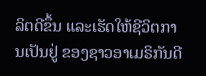ລິຕດີຂຶ້ນ ແລະເຮັດໃຫ້ຊີວິຕການເປັນຢູ່ ຂອງຊາວອາເມຣິກັນດີ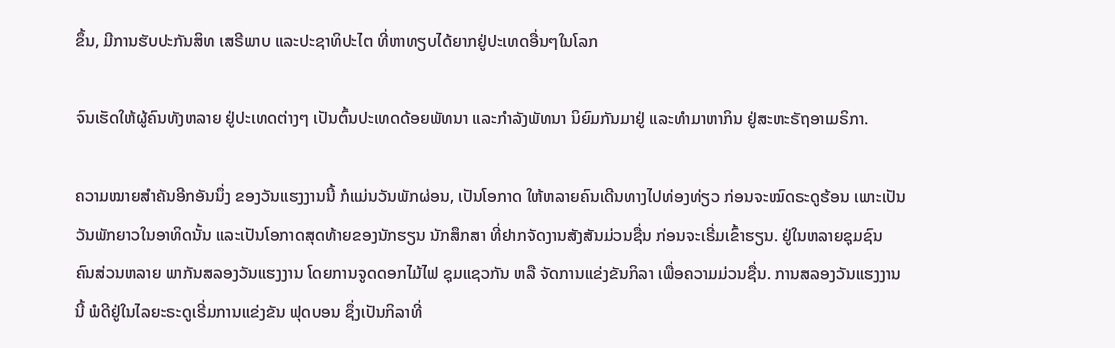ຂຶ້ນ, ມີການຮັບປະກັນສິທ ເສຣີພາບ ແລະປະຊາທິປະໄຕ ທີ່ຫາທຽບໄດ້ຍາກຢູ່ປະເທດອື່ນໆໃນໂລກ

ຈົນເຮັດໃຫ້ຜູ້ຄົນທັງຫລາຍ ຢູ່ປະເທດຕ່າງໆ ເປັນຕົ້ນປະເທດດ້ອຍພັທນາ ແລະກໍາລັງພັທນາ ນິຍົມກັນມາຢູ່ ແລະທໍາມາຫາກິນ ຢູ່ສະຫະຣັຖອາເມຣິກາ.

ຄວາມໝາຍສໍາຄັນອີກອັນນຶ່ງ ຂອງວັນແຮງງານນີ້ ກໍແມ່ນວັນພັກຜ່ອນ, ເປັນໂອກາດ ໃຫ້ຫລາຍຄົນເດີນທາງໄປທ່ອງທ່ຽວ ກ່ອນຈະໝົດຣະດູຮ້ອນ ເພາະເປັນວັນພັກຍາວໃນອາທິດນັ້ນ ແລະເປັນໂອກາດສຸດທ້າຍຂອງນັກຮຽນ ນັກສຶກສາ ທີ່ຢາກຈັດງານສັງສັນມ່ວນຊື່ນ ກ່ອນຈະເຣີ່ມເຂົ້າຮຽນ. ຢູ່ໃນຫລາຍຊຸມຊົນ ຄົນສ່ວນຫລາຍ ພາກັນສລອງວັນແຮງງານ ໂດຍການຈູດດອກໄມ້ໄຟ ຊຸມແຊວກັນ ຫລື ຈັດການແຂ່ງຂັນກິລາ ເພື່ອຄວາມມ່ວນຊື່ນ. ການສລອງວັນແຮງງານນີ້ ພໍດີຢູ່ໃນໄລຍະຣະດູເຣີ່ມການແຂ່ງຂັນ ຟຸດບອນ ຊຶ່ງເປັນກິລາທີ່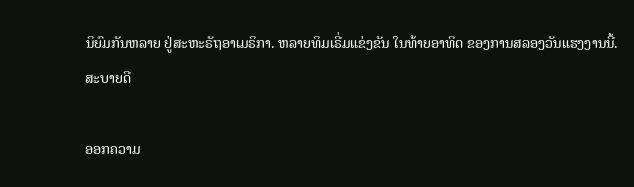ນິຍົມກັນຫລາຍ ຢູ່ສະຫະຣັຖອາເມຣິກາ. ຫລາຍທິມເຣີ່ມແຂ່ງຂັນ ໃນທ້າຍອາທິດ ຂອງການສລອງວັນແຮງງານນີ້. ສະບາຍດີ

ອອກຄວາມ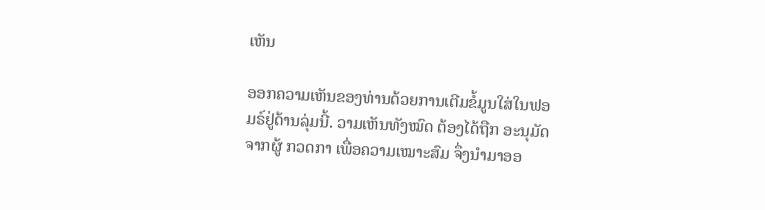ເຫັນ

ອອກຄວາມເຫັນຂອງທ່ານດ້ວຍການເຕີມຂໍ້ມູນໃສ່ໃນຟອມຣ໌ຢູ່ດ້ານລຸ່ມນີ້. ວາມເຫັນທັງໝົດ ຕ້ອງໄດ້ຖືກ ອະນຸມັດ ຈາກຜູ້ ກວດກາ ເພື່ອຄວາມເໝາະສົມ ຈຶ່ງນໍາມາອອ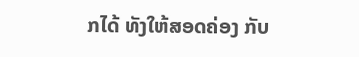ກໄດ້ ທັງໃຫ້ສອດຄ່ອງ ກັບ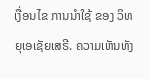ເງື່ອນໄຂ ການນຳໃຊ້ ຂອງ ວິທຍຸເອເຊັຍເສຣີ. ຄວາມເຫັນທັງ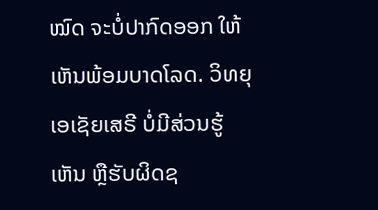ໝົດ ຈະບໍ່ປາກົດອອກ ໃຫ້ເຫັນພ້ອມບາດໂລດ. ວິທຍຸເອເຊັຍເສຣີ ບໍ່ມີສ່ວນຮູ້ເຫັນ ຫຼືຮັບຜິດຊ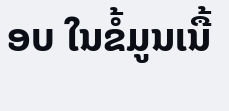ອບ ໃນຂໍ້ມູນເນື້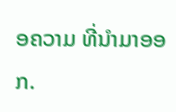ອຄວາມ ທີ່ນໍາມາອອກ.